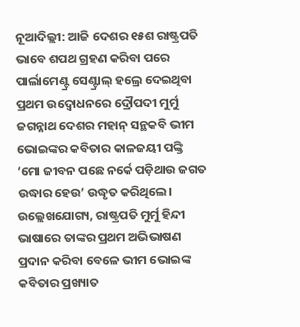ନୂଆଦିଲ୍ଲୀ: ଆଜି ଦେଶର ୧୫ଶ ରାଷ୍ଟ୍ରପତି ଭାବେ ଶପଥ ଗ୍ରହଣ କରିବା ପରେ ପାର୍ଲାମେଣ୍ଟ୍ର ସେଣ୍ଟ୍ରାଲ୍ ହଲ୍ରେ ଦେଇଥିବା ପ୍ରଥମ ଉଦ୍ବୋଧନରେ ଦ୍ରୌପଦୀ ମୁର୍ମୁ ଜଗନ୍ନାଥ ଦେଶର ମହାନ୍ ସନ୍ଥକବି ଭୀମ ଭୋଇଙ୍କର କବିତାର କାଳଜୟୀ ପଙ୍କ୍ତି ‘ମୋ ଜୀବନ ପଛେ ନର୍କେ ପଡ଼ିଥାଉ ଜଗତ ଉଦ୍ଧାର ହେଉ’ ଉଦ୍ଧୃତ କରିଥିଲେ।
ଉଲ୍ଲେଖଯୋଗ୍ୟ, ରାଷ୍ଟ୍ରପତି ମୁର୍ମୁ ହିନ୍ଦୀ ଭାଷାରେ ତାଙ୍କର ପ୍ରଥମ ଅଭିଭାଷଣ ପ୍ରଦାନ କରିବା ବେଳେ ଭୀମ ଭୋଇଙ୍କ କବିତାର ପ୍ରଖ୍ୟାତ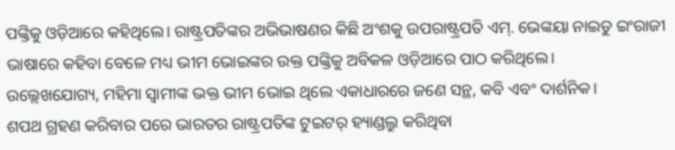ପଙ୍କ୍ତିକୁ ଓଡ଼ିଆରେ କହିଥିଲେ। ରାଷ୍ଟ୍ରପତିଙ୍କର ଅଭିଭାଷଣର କିଛି ଅଂଶକୁ ଉପରାଷ୍ଟ୍ରପତି ଏମ୍. ଭେଙ୍କୟା ନାଇଡୁ ଇଂରାଜୀ ଭାଷାରେ କହିବା ବେଳେ ମଧ୍ୟ ଭୀମ ଭୋଇଙ୍କର ଉକ୍ତ ପଙ୍କ୍ତିକୁ ଅବିକଳ ଓଡ଼ିଆରେ ପାଠ କରିଥିଲେ।
ଉଲ୍ଲେଖଯୋଗ୍ୟ, ମହିମା ସ୍ବାମୀଙ୍କ ଭକ୍ତ ଭୀମ ଭୋଇ ଥିଲେ ଏକାଧାରରେ ଜଣେ ସନ୍ଥ, କବି ଏବଂ ଦାର୍ଶନିକ।
ଶପଥ ଗ୍ରହଣ କରିବାର ପରେ ଭାରତର ରାଷ୍ଟ୍ରପତିଙ୍କ ଟୁଇଟର୍ ହ୍ୟାଣ୍ଡଲ୍ରୁ କରିଥିବା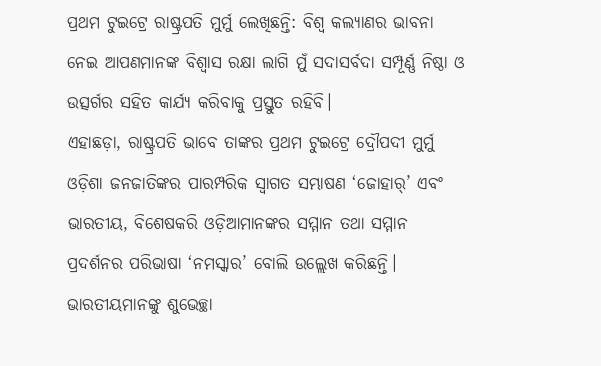ପ୍ରଥମ ଟୁଇଟ୍ରେ ରାଷ୍ଟ୍ରପତି ମୁର୍ମୁ ଲେଖିଛନ୍ତି: ବିଶ୍ବ କଲ୍ୟାଣର ଭାବନା ନେଇ ଆପଣମାନଙ୍କ ବିଶ୍ବାସ ରକ୍ଷା ଲାଗି ମୁଁ ସଦାସର୍ବଦା ସମ୍ପୂର୍ଣ୍ଣ ନିଷ୍ଠା ଓ ଉତ୍ସର୍ଗର ସହିତ କାର୍ଯ୍ୟ କରିବାକୁ ପ୍ରସ୍ତୁତ ରହିବି।
ଏହାଛଡ଼ା, ରାଷ୍ଟ୍ରପତି ଭାବେ ତାଙ୍କର ପ୍ରଥମ ଟୁଇଟ୍ରେ ଦ୍ରୌପଦୀ ମୁର୍ମୁ ଓଡ଼ିଶା ଜନଜାତିଙ୍କର ପାରମ୍ପରିକ ସ୍ବାଗତ ସମ୍ଭାଷଣ ‘ଜୋହାର୍’ ଏବଂ ଭାରତୀୟ, ବିଶେଷକରି ଓଡ଼ିଆମାନଙ୍କର ସମ୍ମାନ ତଥା ସମ୍ମାନ ପ୍ରଦର୍ଶନର ପରିଭାଷା ‘ନମସ୍କାର’ ବୋଲି ଉଲ୍ଲେଖ କରିଛନ୍ତି। ଭାରତୀୟମାନଙ୍କୁ ଶୁଭେଚ୍ଛା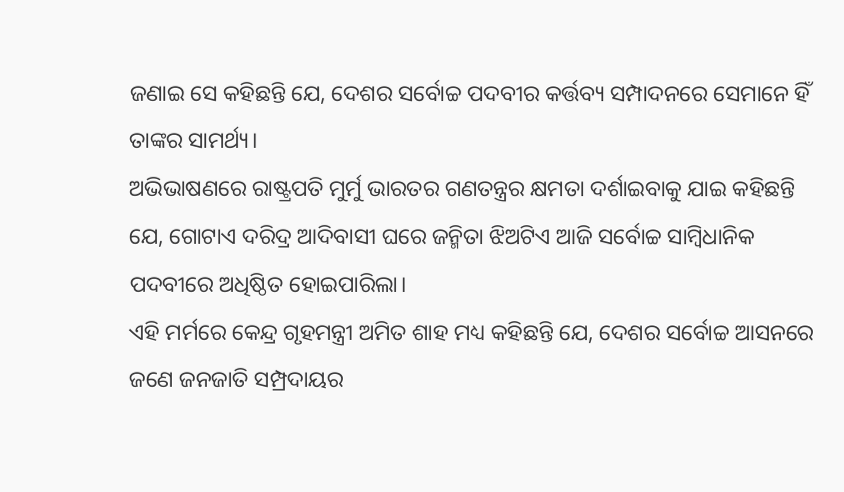ଜଣାଇ ସେ କହିଛନ୍ତି ଯେ, ଦେଶର ସର୍ବୋଚ୍ଚ ପଦବୀର କର୍ତ୍ତବ୍ୟ ସମ୍ପାଦନରେ ସେମାନେ ହିଁ ତାଙ୍କର ସାମର୍ଥ୍ୟ।
ଅଭିଭାଷଣରେ ରାଷ୍ଟ୍ରପତି ମୁର୍ମୁ ଭାରତର ଗଣତନ୍ତ୍ରର କ୍ଷମତା ଦର୍ଶାଇବାକୁ ଯାଇ କହିଛନ୍ତି ଯେ, ଗୋଟାଏ ଦରିଦ୍ର ଆଦିବାସୀ ଘରେ ଜନ୍ମିତା ଝିଅଟିଏ ଆଜି ସର୍ବୋଚ୍ଚ ସାମ୍ବିଧାନିକ ପଦବୀରେ ଅଧିଷ୍ଠିତ ହୋଇପାରିଲା।
ଏହି ମର୍ମରେ କେନ୍ଦ୍ର ଗୃହମନ୍ତ୍ରୀ ଅମିତ ଶାହ ମଧ୍ୟ କହିଛନ୍ତି ଯେ, ଦେଶର ସର୍ବୋଚ୍ଚ ଆସନରେ ଜଣେ ଜନଜାତି ସମ୍ପ୍ରଦାୟର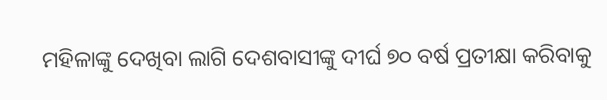ମହିଳାଙ୍କୁ ଦେଖିବା ଲାଗି ଦେଶବାସୀଙ୍କୁ ଦୀର୍ଘ ୭୦ ବର୍ଷ ପ୍ରତୀକ୍ଷା କରିବାକୁ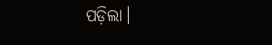ପଡ଼ିଲା।